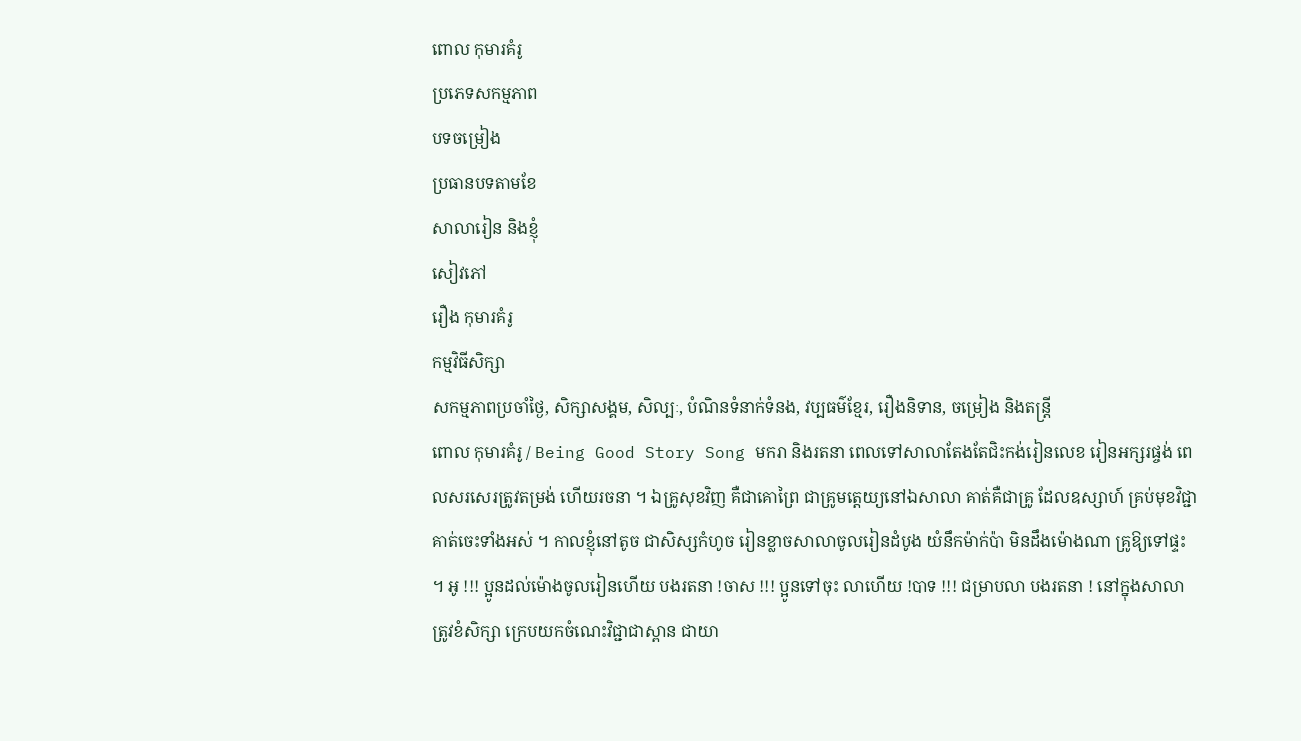ពោល កុមារគំរូ
ប្រភេទសកម្មភាព
បទចម្រៀង
ប្រធានបទតាមខែ
សាលារៀន និងខ្ញុំ
សៀវភៅ
រឿង កុមារគំរូ
កម្មវិធីសិក្សា
សកម្មភាពប្រចាំថ្ងៃ, សិក្សាសង្គម, សិល្បៈ, បំណិនទំនាក់ទំនង, វប្បធម៌ខ្មែរ, រឿងនិទាន, ចម្រៀង និងតន្ត្រី
ពោល កុមារគំរូ / Being Good Story Song មករា និងរតនា ពេលទៅសាលាតែងតែជិះកង់រៀនលេខ រៀនអក្សរផ្ចង់ ពេលសរសេរត្រូវតម្រង់ ហើយរចនា ។ ឯគ្រូសុខវិញ គឺជាគោព្រៃ ជាគ្រូមត្តេយ្យនៅឯសាលា គាត់គឺជាគ្រូ ដែលឧស្សាហ៍ គ្រប់មុខវិជ្ជា គាត់ចេះទាំងអស់ ។ កាលខ្ញុំនៅតូច ជាសិស្សកំហូច រៀនខ្លាចសាលាចូលរៀនដំបូង យំនឹកម៉ាក់ប៉ា មិនដឹងម៉ោងណា គ្រូឱ្យទៅផ្ទះ ។ អូ !!! ប្អូនដល់ម៉ោងចូលរៀនហើយ បងរតនា !ចាស !!! ប្អូនទៅចុះ លាហើយ !បាទ !!! ជម្រាបលា បងរតនា ! នៅក្នុងសាលា ត្រូវខំសិក្សា ក្រេបយកចំណេះវិជ្ជាជាស្ពាន ជាយា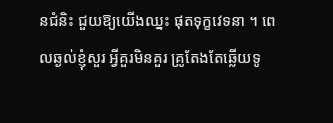នជំនិះ ជួយឱ្យយើងឈ្នះ ផុតទុក្ខវេទនា ។ ពេលឆ្ងល់ខ្ញុំសួរ អ្វីគួរមិនគួរ គ្រូតែងតែឆ្លើយទូ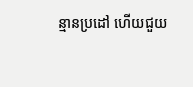ន្មានប្រដៅ ហើយជួយ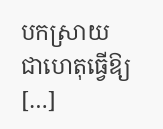បកស្រាយ ជាហេតុធ្វើឱ្យ […]